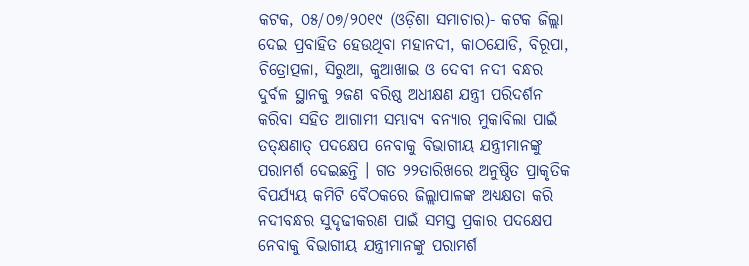କଟକ, ୦୫/୦୭/୨୦୧୯ (ଓଡ଼ିଶା ସମାଚାର)- କଟକ ଜିଲ୍ଲା ଦେଇ ପ୍ରବାହିତ ହେଉଥିବା ମହାନଦୀ, କାଠଯୋଡି, ବିରୂପା, ଚିତ୍ରୋତ୍ପଳା, ସିରୁଆ, କୁଆଖାଇ ଓ ଦେବୀ ନଦୀ ବନ୍ଧର ଦୁର୍ବଳ ସ୍ଥାନକୁ ୨ଜଣ ବରିଷ୍ଠ ଅଧୀକ୍ଷଣ ଯନ୍ତ୍ରୀ ପରିଦର୍ଶନ କରିବା ସହିତ ଆଗାମୀ ସମ୍ଭାବ୍ୟ ବନ୍ୟାର ମୁକାବିଲା ପାଇଁ ତତ୍କ୍ଷଣାତ୍ ପଦକ୍ଷେପ ନେବାକୁ ବିଭାଗୀୟ ଯନ୍ତ୍ରୀମାନଙ୍କୁ ପରାମର୍ଶ ଦେଇଛନ୍ତି । ଗତ ୨୨ତାରିଖରେ ଅନୁଷ୍ଠିତ ପ୍ରାକୃତିକ ବିପର୍ଯ୍ୟୟ କମିଟି ବୈଠକରେ ଜିଲ୍ଲାପାଳଙ୍କ ଅଧ୍ୟକ୍ଷତା କରି ନଦୀବନ୍ଧର ସୁଦୃଢୀକରଣ ପାଇଁ ସମସ୍ତ ପ୍ରକାର ପଦକ୍ଷେପ ନେବାକୁ ବିଭାଗୀୟ ଯନ୍ତ୍ରୀମାନଙ୍କୁ ପରାମର୍ଶ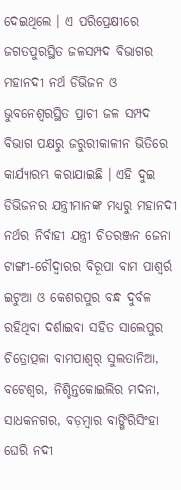ଦେଇଥିଲେ । ଏ ପରିପ୍ରେକ୍ଷୀରେ ଜଗତପୁରସ୍ଥିତ ଜଳସମ୍ପଦ ବିଭାଗର ମହାନଦୀ ନର୍ଥ ଡିଭିଜନ ଓ ଭୁବନେଶ୍ୱରସ୍ଥିତ ପ୍ରାଚୀ ଜଳ ସମ୍ପଦ ବିଭାଗ ପକ୍ଷରୁ ଜରୁରୀକାଳୀନ ଭିତିରେ କାର୍ଯ୍ୟାରମ୍ଭ କରାଯାଇଛି । ଏହି ଦୁଇ ଡିଭିଜନର ଯନ୍ତ୍ରୀମାନଙ୍କ ମଧ୍ୟରୁ ମହାନଦୀ ନର୍ଥର ନିର୍ବାହୀ ଯନ୍ତ୍ରୀ ଚିତରଞ୍ଜନ ଜେନା ଟାଙ୍ଗୀ-ଚୌଦ୍ୱାରର ବିରୂପା ବାମ ପାଶ୍ୱର୍ର ଇଟୁଆ ଓ କେଶରପୁର ବନ୍ଧ ଦୁର୍ବଳ ରହିଥିବା ଦର୍ଶାଇବା ସହିତ ସାଲେପୁର ଚିତ୍ରୋତ୍ପଳା ବାମପାଶ୍ୱର୍ ସୁଲତାନିଆ, ବଟେଶ୍ୱର, ନିଶ୍ଚିନ୍ତକୋଇଲିର ମଦନା, ସାଧକନଗର, ବଡ଼ମ୍ବାର ବାଙ୍ଗିରିସିଂହା ଘେରି ନଦୀ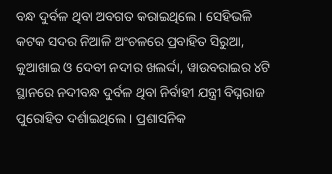ବନ୍ଧ ଦୁର୍ବଳ ଥିବା ଅବଗତ କରାଇଥିଲେ । ସେହିଭଳି କଟକ ସଦର ନିଆଳି ଅଂଚଳରେ ପ୍ରବାହିତ ସିରୁଆ, କୁଆଖାଇ ଓ ଦେବୀ ନଦୀର ଖଲର୍ଦ୍ଦା, ୱାଉବରାଇର ୪ଟି ସ୍ଥାନରେ ନଦୀବନ୍ଧ ଦୁର୍ବଳ ଥିବା ନିର୍ବାହୀ ଯନ୍ତ୍ରୀ ବିଘ୍ନରାଜ ପୁରୋହିତ ଦର୍ଶାଇଥିଲେ । ପ୍ରଶାସନିକ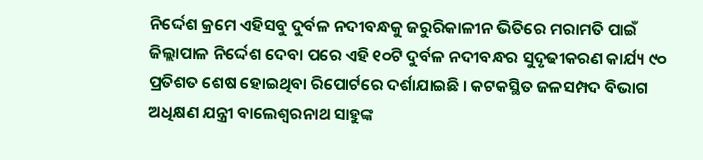ନିର୍ଦ୍ଦେଶ କ୍ରମେ ଏହିସବୁ ଦୁର୍ବଳ ନଦୀବନ୍ଧକୁ ଜରୁରିକାଳୀନ ଭିତିରେ ମରାମତି ପାଇଁ ଜିଲ୍ଲାପାଳ ନିର୍ଦ୍ଦେଶ ଦେବା ପରେ ଏହି ୧୦ଟି ଦୁର୍ବଳ ନଦୀବନ୍ଧର ସୁଦୃଢୀକରଣ କାର୍ଯ୍ୟ ୯୦ ପ୍ରତିଶତ ଶେଷ ହୋଇଥିବା ରିପୋର୍ଟରେ ଦର୍ଶାଯାଇଛି । କଟକସ୍ଥିତ ଜଳସମ୍ପଦ ବିଭାଗ ଅଧିକ୍ଷଣ ଯନ୍ତ୍ରୀ ବାଲେଶ୍ୱରନାଥ ସାହୁଙ୍କ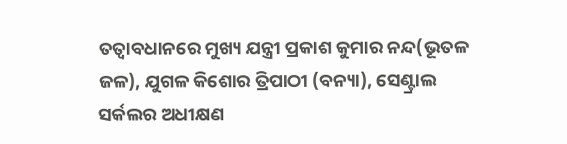ତତ୍ୱାବଧାନରେ ମୁଖ୍ୟ ଯନ୍ତ୍ରୀ ପ୍ରକାଶ କୁମାର ନନ୍ଦ(ଭୂତଳ ଜଳ), ଯୁଗଳ କିଶୋର ତ୍ରିପାଠୀ (ବନ୍ୟା), ସେଣ୍ଟ୍ରାଲ ସର୍କଲର ଅଧୀକ୍ଷଣ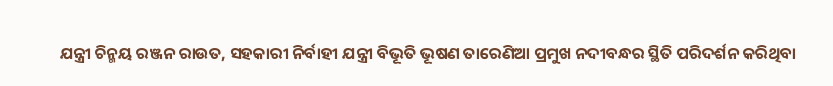ଯନ୍ତ୍ରୀ ଚିନ୍ମୟ ରଞ୍ଜନ ରାଉତ, ସହକାରୀ ନିର୍ବାହୀ ଯନ୍ତ୍ରୀ ବିଭୂତି ଭୂଷଣ ତାରେଣିଆ ପ୍ରମୁଖ ନଦୀବନ୍ଧର ସ୍ଥିତି ପରିଦର୍ଶନ କରିଥିବା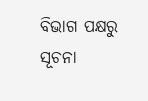ବିଭାଗ ପକ୍ଷରୁ ସୂଚନା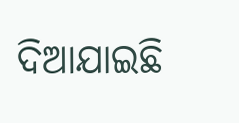ଦିଆଯାଇଛି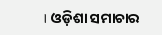। ଓଡ଼ିଶା ସମାଚାର